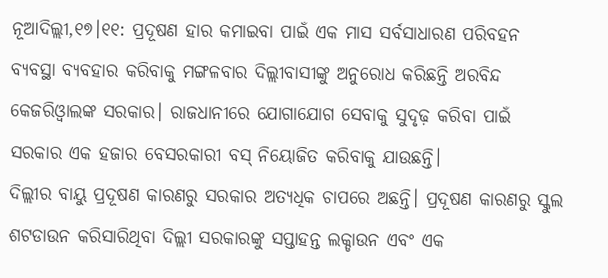ନୂଆଦିଲ୍ଲୀ,୧୭।୧୧: ପ୍ରଦୂଷଣ ହାର କମାଇବା ପାଇଁ ଏକ ମାସ ସର୍ବସାଧାରଣ ପରିବହନ ବ୍ୟବସ୍ଥା ବ୍ୟବହାର କରିବାକୁ ମଙ୍ଗଳବାର ଦିଲ୍ଲୀବାସୀଙ୍କୁ ଅନୁରୋଧ କରିଛନ୍ତି ଅରବିନ୍ଦ କେଜରିଓ୍ବାଲଙ୍କ ସରକାର। ରାଜଧାନୀରେ ଯୋଗାଯୋଗ ସେବାକୁ ସୁଦୃଢ଼ କରିବା ପାଇଁ ସରକାର ଏକ ହଜାର ବେସରକାରୀ ବସ୍ ନିୟୋଜିତ କରିବାକୁ ଯାଉଛନ୍ତି।
ଦିଲ୍ଲୀର ବାୟୁ ପ୍ରଦୂଷଣ କାରଣରୁ ସରକାର ଅତ୍ୟଧିକ ଚାପରେ ଅଛନ୍ତି। ପ୍ରଦୂଷଣ କାରଣରୁ ସ୍କୁଲ ଶଟଡାଉନ କରିସାରିଥିବା ଦିଲ୍ଲୀ ସରକାରଙ୍କୁ ସପ୍ତାହନ୍ତ ଲକ୍ଡାଉନ ଏବଂ ଏକ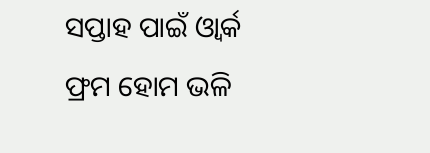ସପ୍ତାହ ପାଇଁ ଓ୍ବାର୍କ ଫ୍ରମ ହୋମ ଭଳି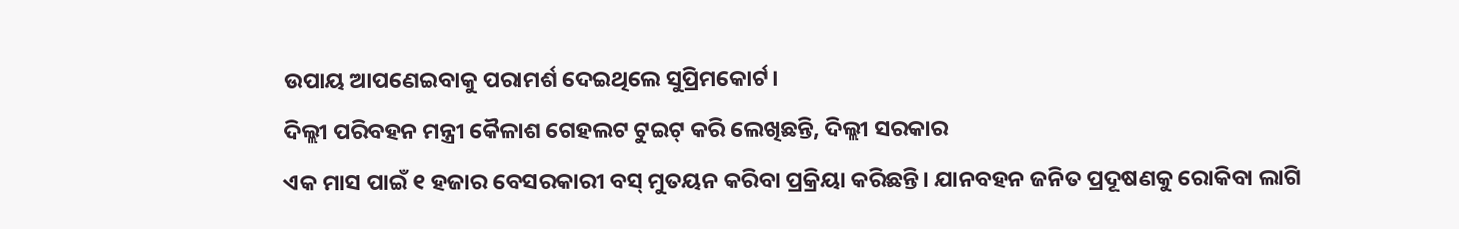ଉପାୟ ଆପଣେଇବାକୁ ପରାମର୍ଶ ଦେଇଥିଲେ ସୁପ୍ରିମକୋର୍ଟ।
ଦିଲ୍ଲୀ ପରିବହନ ମନ୍ତ୍ରୀ କୈଳାଶ ଗେହଲଟ ଟୁଇଟ୍ କରି ଲେଖିଛନ୍ତି, ଦିଲ୍ଲୀ ସରକାର
ଏକ ମାସ ପାଇଁ ୧ ହଜାର ବେସରକାରୀ ବସ୍ ମୁତୟନ କରିବା ପ୍ରକ୍ରିୟା କରିଛନ୍ତି। ଯାନବହନ ଜନିତ ପ୍ରଦୂଷଣକୁ ରୋକିବା ଲାଗି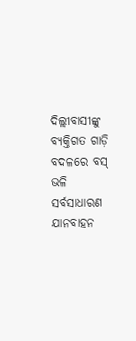ଦିଲ୍ଲୀବାସୀଙ୍କୁ ବ୍ୟକ୍ତିଗତ ଗାଡ଼ି ବଦଳରେ ବସ୍ ଭଳି ସର୍ବସାଧାରଣ ଯାନବାହନ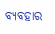ବ୍ୟବହାର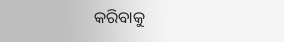କରିବାକୁ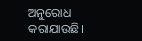ଅନୁରୋଧ କରାଯାଉଛି।